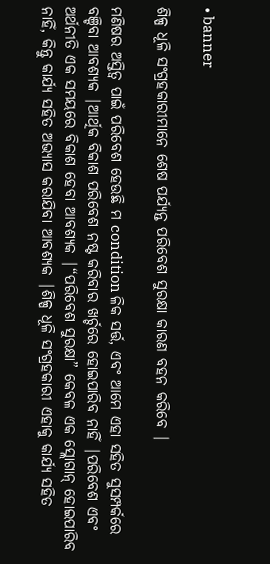• banner

ଶିଳ୍ପ ଧୂଳି ସଂଗ୍ରହକାରୀମାନେ ଶେଷ ପର୍ଯ୍ୟନ୍ତ ପରିବେଶ ସୁରକ୍ଷା କାରଣ ବହନ କରିବେ |

ମଣିଷର ଅସ୍ତିତ୍ୱ ପାଇଁ ପରିବେଶ ହେଉଛି ମ condition ଳିକ ସର୍ତ୍ତ, ଏବଂ ଆମେ ଏହା ସହିତ ସୁସମ୍ପର୍କରେ ବଞ୍ଚିବା ଆବଶ୍ୟକ |ଆର୍ଥିକ ବିକାଶ ପରିବେଶ ନଷ୍ଟ କରିବାର ଖର୍ଚ୍ଚରେ ହୋଇପାରିବ ନାହିଁ |ପରିବେଶ ଏବଂ ଅର୍ଥନୀତି ଏକ ସମୟରେ ବିକାଶ ହେବା ଆବଶ୍ୟକ |“ପରିବେଶ ସୁରକ୍ଷା” କେବଳ ଏକ ସ୍ଲୋଗାନ୍ ହୋଇପାରିବ ନାହିଁ, କିନ୍ତୁ କାର୍ଯ୍ୟ ସହିତ ଅଭ୍ୟାସ କରାଯିବା ଆବଶ୍ୟକ |ଶିଳ୍ପ ଧୂଳି ସଂଗ୍ରହକାରୀ ଏହାକୁ କାର୍ଯ୍ୟ ସହିତ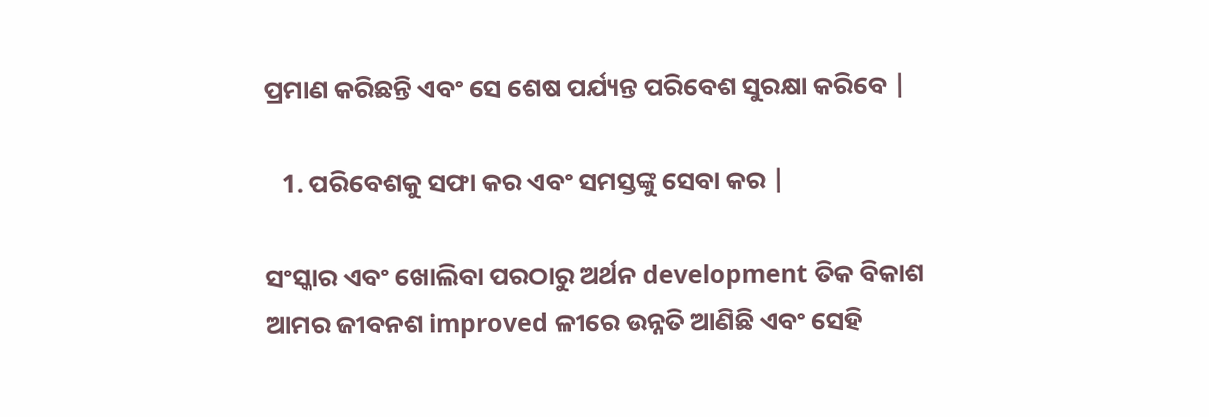ପ୍ରମାଣ କରିଛନ୍ତି ଏବଂ ସେ ଶେଷ ପର୍ଯ୍ୟନ୍ତ ପରିବେଶ ସୁରକ୍ଷା କରିବେ |

   1. ପରିବେଶକୁ ସଫା କର ଏବଂ ସମସ୍ତଙ୍କୁ ସେବା କର |

ସଂସ୍କାର ଏବଂ ଖୋଲିବା ପରଠାରୁ ଅର୍ଥନ development ତିକ ବିକାଶ ଆମର ଜୀବନଶ improved ଳୀରେ ଉନ୍ନତି ଆଣିଛି ଏବଂ ସେହି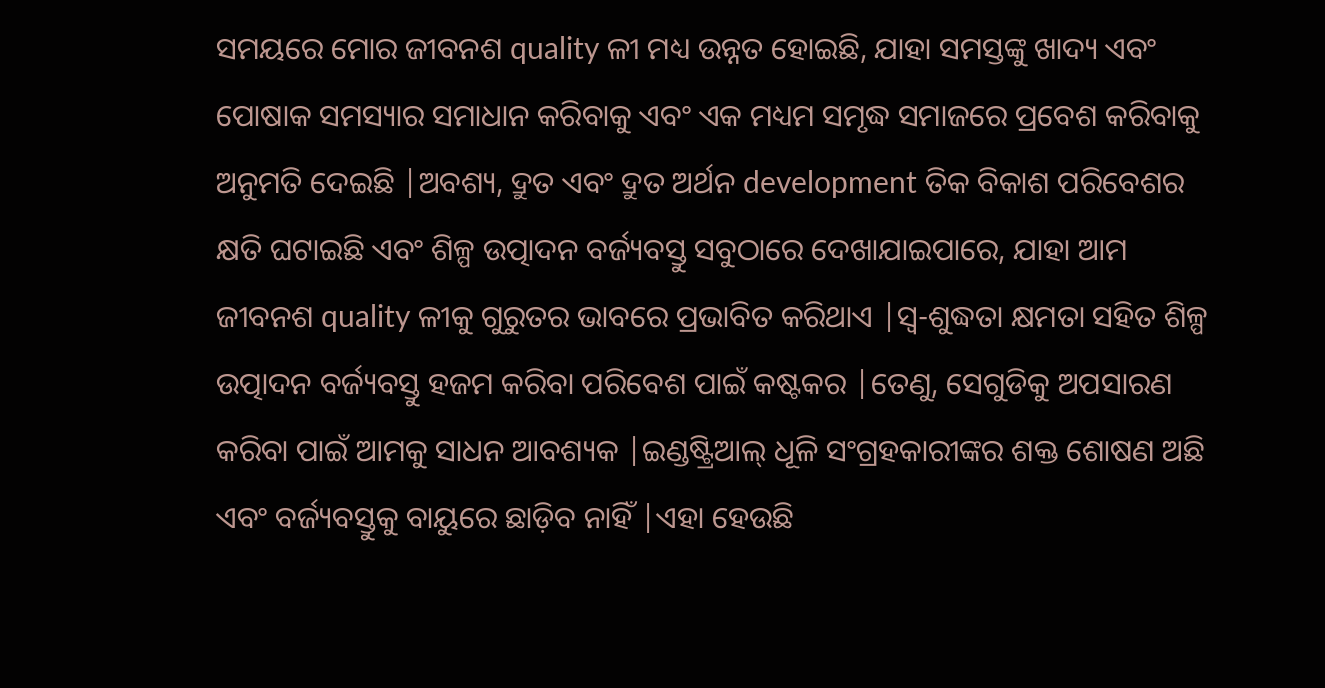ସମୟରେ ମୋର ଜୀବନଶ quality ଳୀ ମଧ୍ୟ ଉନ୍ନତ ହୋଇଛି, ଯାହା ସମସ୍ତଙ୍କୁ ଖାଦ୍ୟ ଏବଂ ପୋଷାକ ସମସ୍ୟାର ସମାଧାନ କରିବାକୁ ଏବଂ ଏକ ମଧ୍ୟମ ସମୃଦ୍ଧ ସମାଜରେ ପ୍ରବେଶ କରିବାକୁ ଅନୁମତି ଦେଇଛି |ଅବଶ୍ୟ, ଦ୍ରୁତ ଏବଂ ଦ୍ରୁତ ଅର୍ଥନ development ତିକ ବିକାଶ ପରିବେଶର କ୍ଷତି ଘଟାଇଛି ଏବଂ ଶିଳ୍ପ ଉତ୍ପାଦନ ବର୍ଜ୍ୟବସ୍ତୁ ସବୁଠାରେ ଦେଖାଯାଇପାରେ, ଯାହା ଆମ ଜୀବନଶ quality ଳୀକୁ ଗୁରୁତର ଭାବରେ ପ୍ରଭାବିତ କରିଥାଏ |ସ୍ୱ-ଶୁଦ୍ଧତା କ୍ଷମତା ସହିତ ଶିଳ୍ପ ଉତ୍ପାଦନ ବର୍ଜ୍ୟବସ୍ତୁ ହଜମ କରିବା ପରିବେଶ ପାଇଁ କଷ୍ଟକର |ତେଣୁ, ସେଗୁଡିକୁ ଅପସାରଣ କରିବା ପାଇଁ ଆମକୁ ସାଧନ ଆବଶ୍ୟକ |ଇଣ୍ଡଷ୍ଟ୍ରିଆଲ୍ ଧୂଳି ସଂଗ୍ରହକାରୀଙ୍କର ଶକ୍ତ ଶୋଷଣ ଅଛି ଏବଂ ବର୍ଜ୍ୟବସ୍ତୁକୁ ବାୟୁରେ ଛାଡ଼ିବ ନାହିଁ |ଏହା ହେଉଛି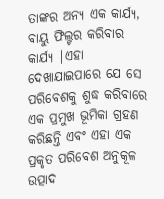ତାଙ୍କର ଅନ୍ୟ ଏକ କାର୍ଯ୍ୟ, ବାୟୁ ଫିଲ୍ଟର କରିବାର କାର୍ଯ୍ୟ |ଏହା ଦେଖାଯାଇପାରେ ଯେ ସେ ପରିବେଶକୁ ଶୁଦ୍ଧ କରିବାରେ ଏକ ପ୍ରମୁଖ ଭୂମିକା ଗ୍ରହଣ କରିଛନ୍ତି ଏବଂ ଏହା ଏକ ପ୍ରକୃତ ପରିବେଶ ଅନୁକୂଳ ଉତ୍ପାଦ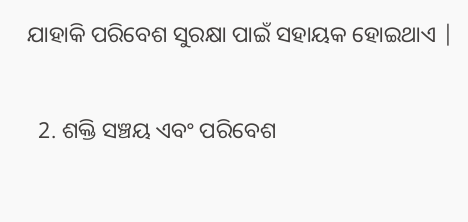ଯାହାକି ପରିବେଶ ସୁରକ୍ଷା ପାଇଁ ସହାୟକ ହୋଇଥାଏ |

  2. ଶକ୍ତି ସଞ୍ଚୟ ଏବଂ ପରିବେଶ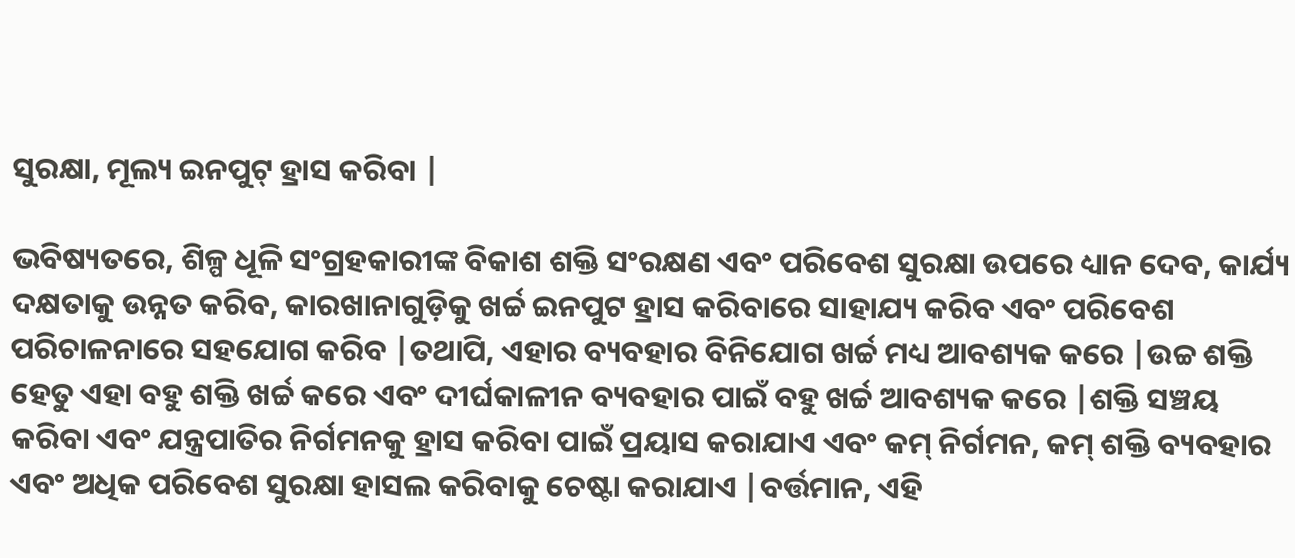ସୁରକ୍ଷା, ମୂଲ୍ୟ ଇନପୁଟ୍ ହ୍ରାସ କରିବା |

ଭବିଷ୍ୟତରେ, ଶିଳ୍ପ ଧୂଳି ସଂଗ୍ରହକାରୀଙ୍କ ବିକାଶ ଶକ୍ତି ସଂରକ୍ଷଣ ଏବଂ ପରିବେଶ ସୁରକ୍ଷା ଉପରେ ଧ୍ୟାନ ଦେବ, କାର୍ଯ୍ୟ ଦକ୍ଷତାକୁ ଉନ୍ନତ କରିବ, କାରଖାନାଗୁଡ଼ିକୁ ଖର୍ଚ୍ଚ ଇନପୁଟ ହ୍ରାସ କରିବାରେ ସାହାଯ୍ୟ କରିବ ଏବଂ ପରିବେଶ ପରିଚାଳନାରେ ସହଯୋଗ କରିବ |ତଥାପି, ଏହାର ବ୍ୟବହାର ବିନିଯୋଗ ଖର୍ଚ୍ଚ ମଧ୍ୟ ଆବଶ୍ୟକ କରେ |ଉଚ୍ଚ ଶକ୍ତି ହେତୁ ଏହା ବହୁ ଶକ୍ତି ଖର୍ଚ୍ଚ କରେ ଏବଂ ଦୀର୍ଘକାଳୀନ ବ୍ୟବହାର ପାଇଁ ବହୁ ଖର୍ଚ୍ଚ ଆବଶ୍ୟକ କରେ |ଶକ୍ତି ସଞ୍ଚୟ କରିବା ଏବଂ ଯନ୍ତ୍ରପାତିର ନିର୍ଗମନକୁ ହ୍ରାସ କରିବା ପାଇଁ ପ୍ରୟାସ କରାଯାଏ ଏବଂ କମ୍ ନିର୍ଗମନ, କମ୍ ଶକ୍ତି ବ୍ୟବହାର ଏବଂ ଅଧିକ ପରିବେଶ ସୁରକ୍ଷା ହାସଲ କରିବାକୁ ଚେଷ୍ଟା କରାଯାଏ |ବର୍ତ୍ତମାନ, ଏହି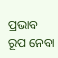ପ୍ରଭାବ ରୂପ ନେବା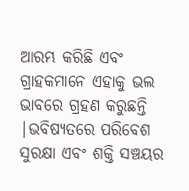ଆରମ୍ଭ କରିଛି ଏବଂ ଗ୍ରାହକମାନେ ଏହାକୁ ଭଲ ଭାବରେ ଗ୍ରହଣ କରୁଛନ୍ତି |ଭବିଷ୍ୟତରେ ପରିବେଶ ସୁରକ୍ଷା ଏବଂ ଶକ୍ତି ସଞ୍ଚୟର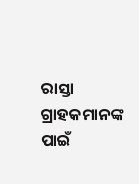ରାସ୍ତା ଗ୍ରାହକମାନଙ୍କ ପାଇଁ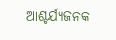ଆଶ୍ଚର୍ଯ୍ୟଜନକ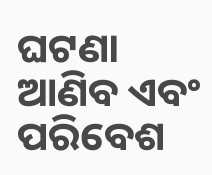ଘଟଣା ଆଣିବ ଏବଂ ପରିବେଶ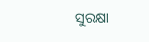ସୁରକ୍ଷା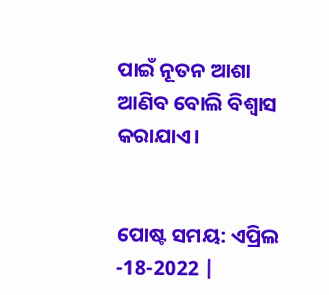ପାଇଁ ନୂତନ ଆଶା ଆଣିବ ବୋଲି ବିଶ୍ୱାସ କରାଯାଏ।


ପୋଷ୍ଟ ସମୟ: ଏପ୍ରିଲ -18-2022 |